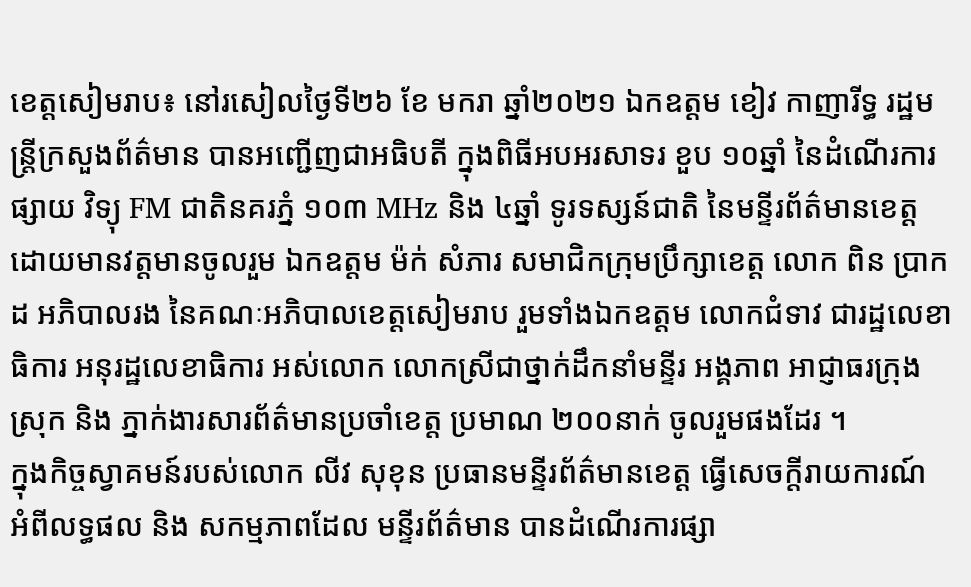ខេត្តសៀមរាប៖ នៅរសៀលថ្ងៃទី២៦ ខែ មករា ឆ្នាំ២០២១ ឯកឧត្តម ខៀវ កាញារីទ្ធ រដ្ឋមន្រ្តីក្រសួងព័ត៌មាន បានអញ្ជើញជាអធិបតី ក្នុងពិធីអបអរសាទរ ខួប ១០ឆ្នាំ នៃដំណើរការផ្សាយ វិទ្យុ FM ជាតិនគរភ្នំ ១០៣ MHz និង ៤ឆ្នាំ ទូរទស្សន៍ជាតិ នៃមន្ទីរព័ត៌មានខេត្ត ដោយមានវត្តមានចូលរួម ឯកឧត្តម ម៉ក់ សំភារ សមាជិកក្រុមប្រឹក្សាខេត្ត លោក ពិន ប្រាកដ អភិបាលរង នៃគណៈអភិបាលខេត្តសៀមរាប រួមទាំងឯកឧត្តម លោកជំទាវ ជារដ្ឋលេខាធិការ អនុរដ្ឋលេខាធិការ អស់លោក លោកស្រីជាថ្នាក់ដឹកនាំមន្ទីរ អង្គភាព អាជ្ញាធរក្រុង ស្រុក និង ភ្នាក់ងារសារព័ត៌មានប្រចាំខេត្ត ប្រមាណ ២០០នាក់ ចូលរួមផងដែរ ។
ក្នុងកិច្ចស្វាគមន៍របស់លោក លីវ សុខុន ប្រធានមន្ទីរព័ត៌មានខេត្ត ធ្វើសេចក្តីរាយការណ៍ អំពីលទ្ធផល និង សកម្មភាពដែល មន្ទីរព័ត៌មាន បានដំណើរការផ្សា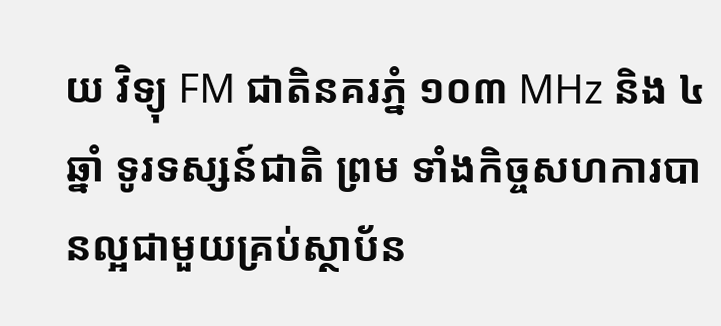យ វិទ្យុ FM ជាតិនគរភ្នំ ១០៣ MHz និង ៤ឆ្នាំ ទូរទស្សន៍ជាតិ ព្រម ទាំងកិច្ចសហការបានល្អជាមួយគ្រប់ស្ថាប័ន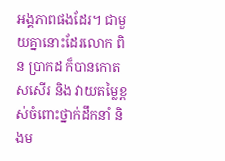អង្គភាពផងដែរ។ ជាមួយគ្នានោះដែរលោក ពិន ប្រាកដ ក៏បានកោតសសើរ និង វាយតម្លៃខ្ពស់ចំពោះថ្នាក់ដឹកនាំ និងម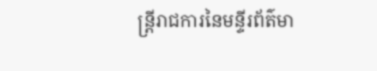ន្ត្រីរាជការនៃមន្ទីរព័ត៌មា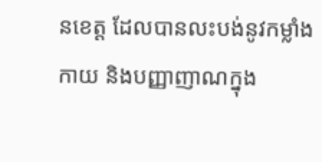នខេត្ត ដែលបានលះបង់នូវកម្លាំងកាយ និងបញ្ញាញាណក្នុង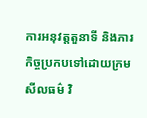ការអនុវត្តតួនាទី និងភារកិច្ចប្រកបទៅដោយក្រមសីលធម៌ វិ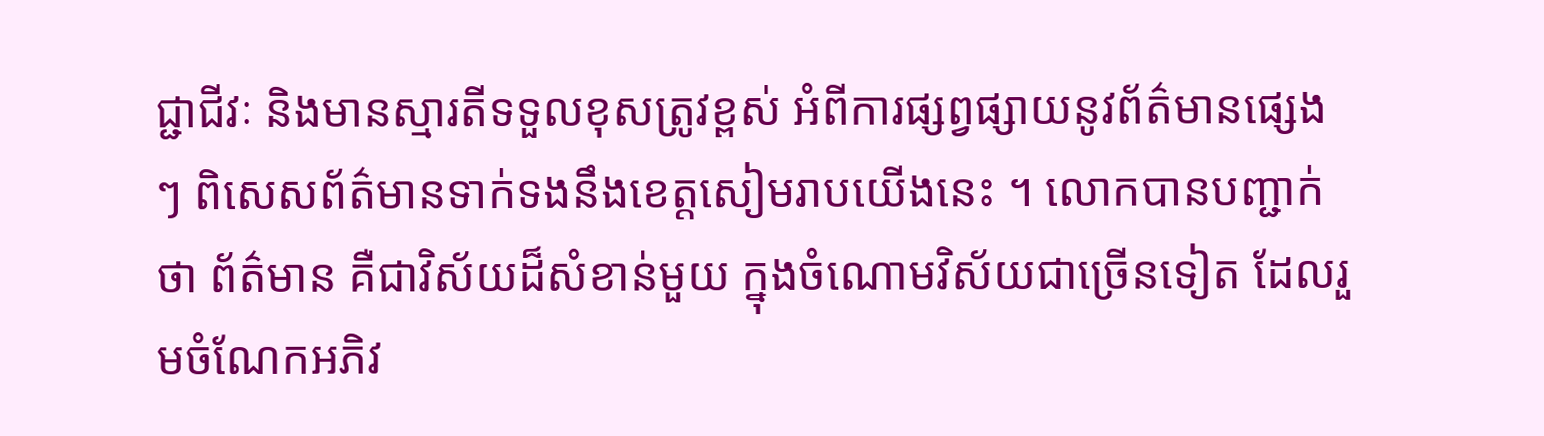ជ្ជាជីវៈ និងមានស្មារតីទទួលខុសត្រូវខ្ពស់ អំពីការផ្សព្វផ្សាយនូវព័ត៌មានផ្សេងៗ ពិសេសព័ត៌មានទាក់ទងនឹងខេត្តសៀមរាបយើងនេះ ។ លោកបានបញ្ជាក់ថា ព័ត៌មាន គឺជាវិស័យដ៏សំខាន់មួយ ក្នុងចំណោមវិស័យជាច្រើនទៀត ដែលរួមចំណែកអភិវ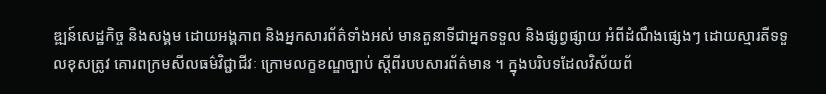ឌ្ឍន៍សេដ្ឋកិច្ច និងសង្គម ដោយអង្គភាព និងអ្នកសារព័ត៌ទាំងអស់ មានតួនាទីជាអ្នកទទួល និងផ្សព្វផ្សាយ អំពីដំណឹងផ្សេងៗ ដោយស្មារតីទទួលខុសត្រូវ គោរពក្រមសីលធម៌វិជ្ជាជីវៈ ក្រោមលក្ខខណ្ឌច្បាប់ ស្តីពីរបបសារព័ត៌មាន ។ ក្នុងបរិបទដែលវិស័យព័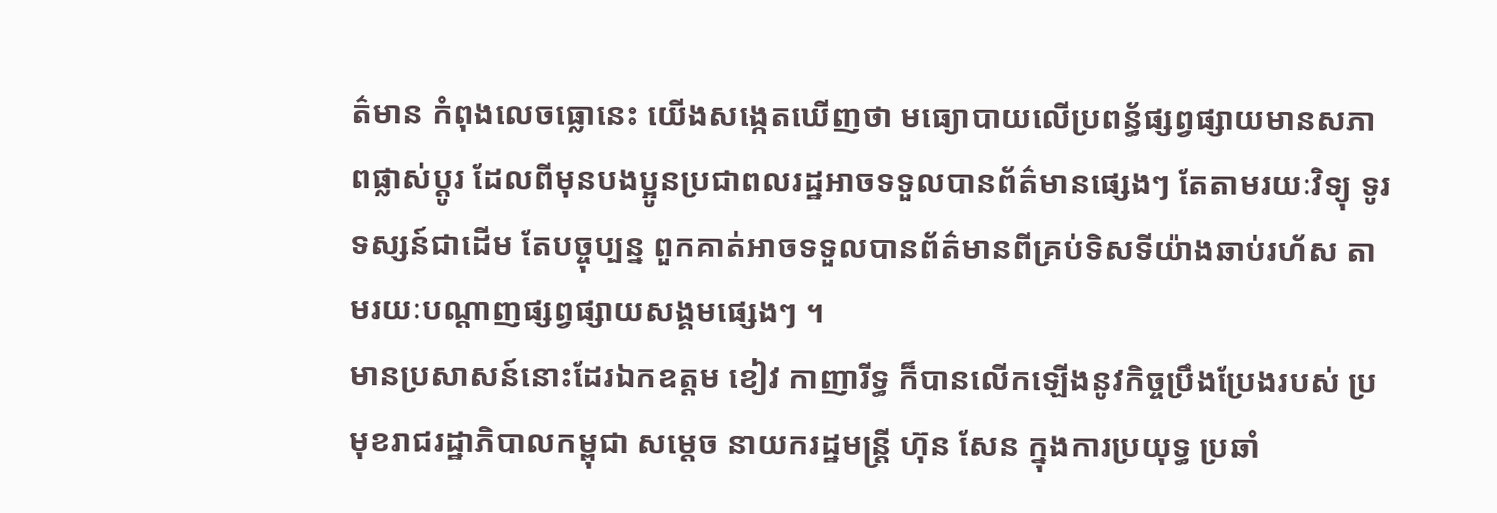ត៌មាន កំពុងលេចធ្លោនេះ យើងសង្កេតឃើញថា មធ្យោបាយលើប្រពន័្ធផ្សព្វផ្សាយមានសភាពផ្លាស់ប្តូរ ដែលពីមុនបងប្អូនប្រជាពលរដ្ឋអាចទទួលបានព័ត៌មានផ្សេងៗ តែតាមរយៈវិទ្យុ ទូរទស្សន៍ជាដើម តែបច្ចុប្បន្ន ពួកគាត់អាចទទួលបានព័ត៌មានពីគ្រប់ទិសទីយ៉ាងឆាប់រហ័ស តាមរយៈបណ្តាញផ្សព្វផ្សាយសង្គមផ្សេងៗ ។
មានប្រសាសន៍នោះដែរឯកឧត្តម ខៀវ កាញារីទ្ធ ក៏បានលើកឡើងនូវកិច្ចប្រឹងប្រែងរបស់ ប្រមុខរាជរដ្ឋាភិបាលកម្ពុជា សម្តេច នាយករដ្ឋមន្រ្តី ហ៊ុន សែន ក្នុងការប្រយុទ្ធ ប្រឆាំ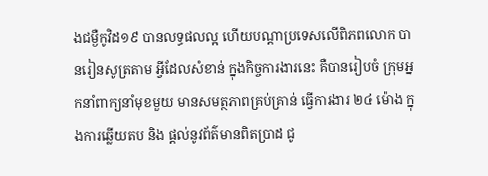ងជម្ងឺកូវិដ១៩ បានលទ្ធផលល្អ ហើយបណ្តាប្រទេសលើពិភពលោក បានរៀនសូត្រតាម អ្វីដែលសំខាន់ ក្នុងកិច្ចការងារនេះ គឺបានរៀបចំ ក្រុមអ្នកនាំពាក្យនាំមុខមួយ មានសមត្ថភាពគ្រប់គ្រាន់ ធ្វើការងារ ២៤ ម៉ោង ក្នុងការឆ្លើយតប និង ផ្តល់នូវព័ត៌មានពិតប្រាដ ជូ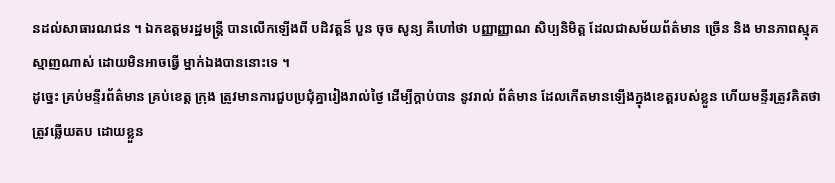នដល់សាធារណជន ។ ឯកឧត្តមរដ្ឋមន្រ្តី បានលើកឡើងពី បដិវត្តន៏ បួន ចុច សូន្យ គឺហៅថា បញ្ញាញ្ញាណ សិប្បនិមិត្ត ដែលជាសម័យព័ត៌មាន ច្រើន និង មានភាពស្មុគស្មាញណាស់ ដោយមិនអាចធ្វើ ម្នាក់ឯងបាននោះទេ ។
ដូច្នេះ គ្រប់មន្ទីរព័ត៌មាន គ្រប់ខេត្ត ក្រុង ត្រូវមានការជួបប្រជុំគ្នារៀងរាល់ថ្ងៃ ដើម្បីក្តាប់បាន នូវរាល់ ព័ត៌មាន ដែលកើតមានឡើងក្នុងខេត្តរបស់ខ្លួន ហើយមន្ទីរត្រូវគិតថា ត្រូវឆ្លើយតប ដោយខ្លួន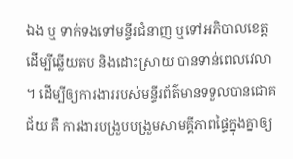ឯង ឬ ទាក់ទងទៅមន្ទីរជំនាញ ឬទៅអភិបាលខេត្ត ដើម្បីឆ្លើយតប និងដោះស្រាយ បានទាន់ពេលវេលា ។ ដើម្បីឲ្យការងាររបស់មន្ទីរព័ត៌មានទទួលបានជោគជ័យ គឺ ការងារបង្រួបបង្រួមសាមគ្គីភាពផ្ទៃក្នុងគ្នាឲ្យ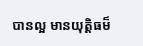បានល្អ មានយុត្តិធម៏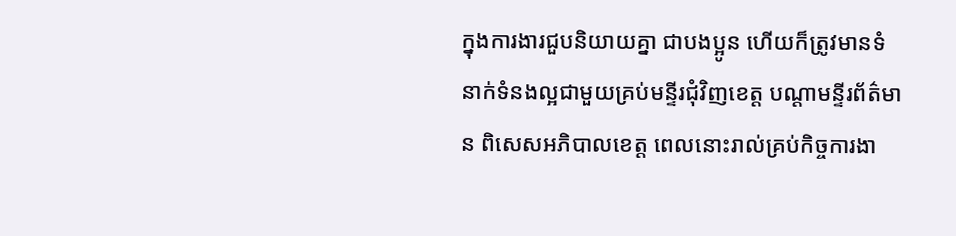ក្នុងការងារជួបនិយាយគ្នា ជាបងប្អូន ហើយក៏ត្រូវមានទំនាក់ទំនងល្អជាមួយគ្រប់មន្ទីរជុំវិញខេត្ត បណ្តាមន្ទីរព័ត៌មាន ពិសេសអភិបាលខេត្ត ពេលនោះរាល់គ្រប់កិច្ចការងា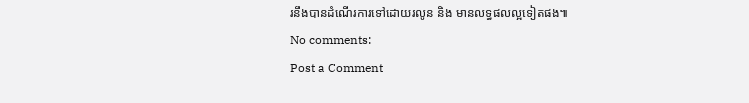រនឹងបានដំណើរការទៅដោយរលូន និង មានលទ្ធផលល្អទៀតផង៕
No comments:
Post a Comment